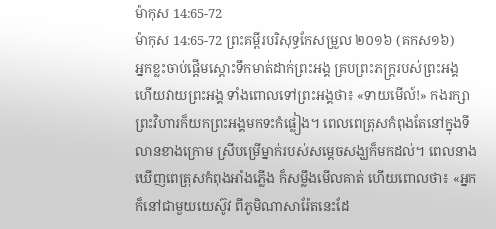ម៉ាកុស 14:65-72
ម៉ាកុស 14:65-72 ព្រះគម្ពីរបរិសុទ្ធកែសម្រួល ២០១៦ (គកស១៦)
អ្នកខ្លះចាប់ផ្ដើមស្តោះទឹកមាត់ដាក់ព្រះអង្គ គ្របព្រះភក្ត្ររបស់ព្រះអង្គ ហើយវាយព្រះអង្គ ទាំងពោលទៅព្រះអង្គថា៖ «ទាយមើល៍!» កងរក្សាព្រះវិហារក៏យកព្រះអង្គមកទះកំផ្លៀង។ ពេលពេត្រុសកំពុងតែនៅក្នុងទីលានខាងក្រោម ស្រីបម្រើម្នាក់របស់សម្ដេចសង្ឃក៏មកដល់។ ពេលនាងឃើញពេត្រុសកំពុងអាំងភ្លើង ក៏សម្លឹងមើលគាត់ ហើយពោលថា៖ «អ្នកក៏នៅជាមួយយេស៊ូវ ពីភូមិណាសារ៉ែតនេះដែ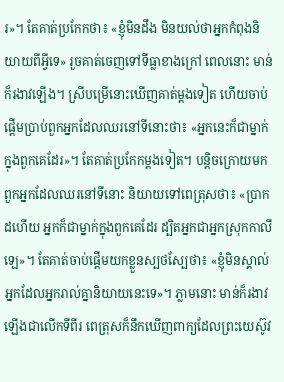រ»។ តែគាត់ប្រកែកថា៖ «ខ្ញុំមិនដឹង មិនយល់ថាអ្នកកំពុងនិយាយពីអ្វីទេ» រួចគាត់ចេញទៅទីធ្លាខាងក្រៅ ពេលនោះ មាន់ក៏រងាវឡើង។ ស្រីបម្រើនោះឃើញគាត់ម្តងទៀត ហើយចាប់ផ្ដើមប្រាប់ពួកអ្នកដែលឈរនៅទីនោះថា៖ «អ្នកនេះក៏ជាម្នាក់ក្នុងពួកគេដែរ»។ តែគាត់ប្រកែកម្តងទៀត។ បន្តិចក្រោយមក ពួកអ្នកដែលឈរនៅទីនោះ និយាយទៅពេត្រុសថា៖ «ប្រាកដហើយ អ្នកក៏ជាម្នាក់ក្នុងពួកគេដែរ ដ្បិតអ្នកជាអ្នកស្រុកកាលីឡេ»។ តែគាត់ចាប់ផ្ដើមយកខ្លួនស្បថស្បែថា៖ «ខ្ញុំមិនស្គាល់អ្នកដែលអ្នករាល់គ្នានិយាយនេះទេ»។ ភ្លាមនោះ មាន់ក៏រងាវឡើងជាលើកទីពីរ ពេត្រុសក៏នឹកឃើញពាក្យដែលព្រះយេស៊ូវ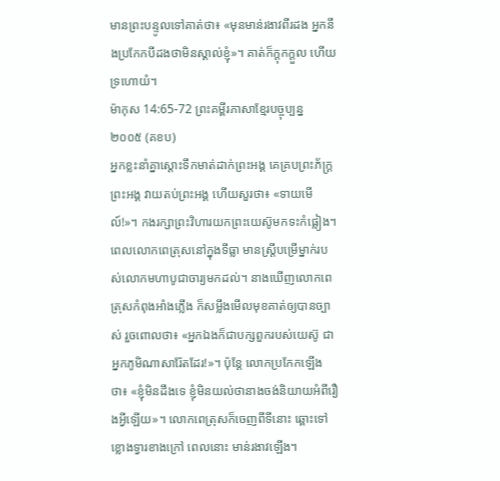មានព្រះបន្ទូលទៅគាត់ថា៖ «មុនមាន់រងាវពីរដង អ្នកនឹងប្រកែកបីដងថាមិនស្គាល់ខ្ញុំ»។ គាត់ក៏ក្តុកក្ដួល ហើយទ្រហោយំ។
ម៉ាកុស 14:65-72 ព្រះគម្ពីរភាសាខ្មែរបច្ចុប្បន្ន ២០០៥ (គខប)
អ្នកខ្លះនាំគ្នាស្ដោះទឹកមាត់ដាក់ព្រះអង្គ គេគ្របព្រះភ័ក្ត្រព្រះអង្គ វាយតប់ព្រះអង្គ ហើយសួរថា៖ «ទាយមើល៍!»។ កងរក្សាព្រះវិហារយកព្រះយេស៊ូមកទះកំផ្លៀង។ ពេលលោកពេត្រុសនៅក្នុងទីធ្លា មានស្ត្រីបម្រើម្នាក់របស់លោកមហាបូជាចារ្យមកដល់។ នាងឃើញលោកពេត្រុសកំពុងអាំងភ្លើង ក៏សម្លឹងមើលមុខគាត់ឲ្យបានច្បាស់ រួចពោលថា៖ «អ្នកឯងក៏ជាបក្សពួករបស់យេស៊ូ ជាអ្នកភូមិណាសារ៉ែតដែរ!»។ ប៉ុន្តែ លោកប្រកែកឡើងថា៖ «ខ្ញុំមិនដឹងទេ ខ្ញុំមិនយល់ថានាងចង់និយាយអំពីរឿងអ្វីឡើយ»។ លោកពេត្រុសក៏ចេញពីទីនោះ ឆ្ពោះទៅខ្លោងទ្វារខាងក្រៅ ពេលនោះ មាន់រងាវឡើង។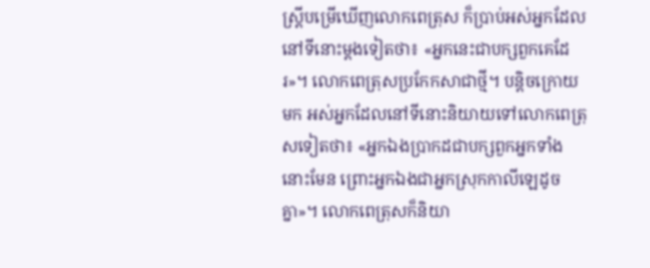ស្ត្រីបម្រើឃើញលោកពេត្រុស ក៏ប្រាប់អស់អ្នកដែលនៅទីនោះម្ដងទៀតថា៖ «អ្នកនេះជាបក្សពួកគេដែរ»។ លោកពេត្រុសប្រកែកសាជាថ្មី។ បន្តិចក្រោយមក អស់អ្នកដែលនៅទីនោះនិយាយទៅលោកពេត្រុសទៀតថា៖ «អ្នកឯងប្រាកដជាបក្សពួកអ្នកទាំងនោះមែន ព្រោះអ្នកឯងជាអ្នកស្រុកកាលីឡេដូចគ្នា»។ លោកពេត្រុសក៏និយា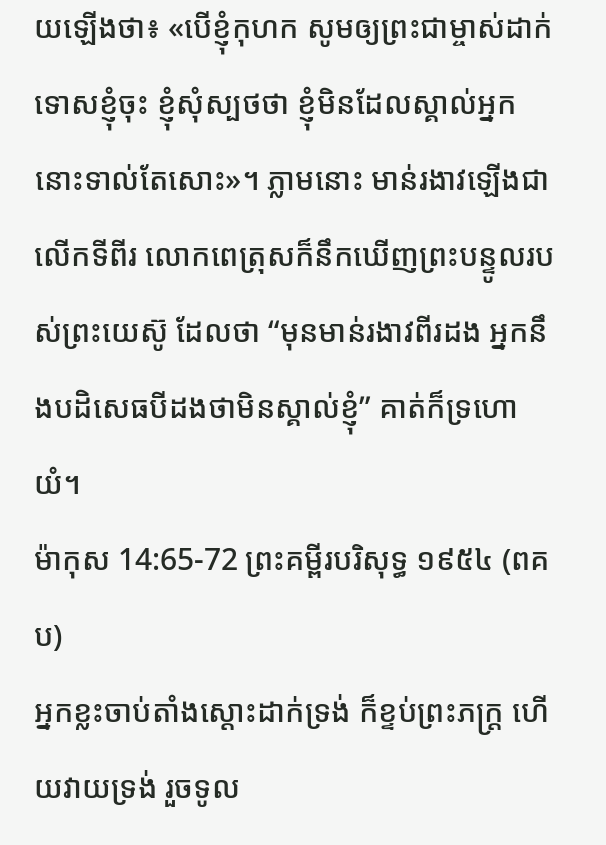យឡើងថា៖ «បើខ្ញុំកុហក សូមឲ្យព្រះជាម្ចាស់ដាក់ទោសខ្ញុំចុះ ខ្ញុំសុំស្បថថា ខ្ញុំមិនដែលស្គាល់អ្នកនោះទាល់តែសោះ»។ ភ្លាមនោះ មាន់រងាវឡើងជាលើកទីពីរ លោកពេត្រុសក៏នឹកឃើញព្រះបន្ទូលរបស់ព្រះយេស៊ូ ដែលថា “មុនមាន់រងាវពីរដង អ្នកនឹងបដិសេធបីដងថាមិនស្គាល់ខ្ញុំ” គាត់ក៏ទ្រហោយំ។
ម៉ាកុស 14:65-72 ព្រះគម្ពីរបរិសុទ្ធ ១៩៥៤ (ពគប)
អ្នកខ្លះចាប់តាំងស្តោះដាក់ទ្រង់ ក៏ខ្ទប់ព្រះភក្ត្រ ហើយវាយទ្រង់ រួចទូល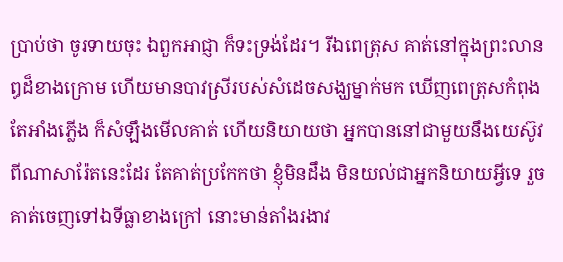ប្រាប់ថា ចូរទាយចុះ ឯពួកអាជ្ញា ក៏ទះទ្រង់ដែរ។ រីឯពេត្រុស គាត់នៅក្នុងព្រះលានឰដ៏ខាងក្រោម ហើយមានបាវស្រីរបស់សំដេចសង្ឃម្នាក់មក ឃើញពេត្រុសកំពុងតែអាំងភ្លើង ក៏សំឡឹងមើលគាត់ ហើយនិយាយថា អ្នកបាននៅជាមួយនឹងយេស៊ូវ ពីណាសារ៉ែតនេះដែរ តែគាត់ប្រកែកថា ខ្ញុំមិនដឹង មិនយល់ជាអ្នកនិយាយអ្វីទេ រួចគាត់ចេញទៅឯទីធ្លាខាងក្រៅ នោះមាន់តាំងរងាវ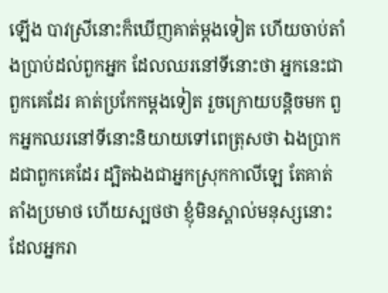ឡើង បាវស្រីនោះក៏ឃើញគាត់ម្តងទៀត ហើយចាប់តាំងប្រាប់ដល់ពួកអ្នក ដែលឈរនៅទីនោះថា អ្នកនេះជាពួកគេដែរ គាត់ប្រកែកម្តងទៀត រួចក្រោយបន្តិចមក ពួកអ្នកឈរនៅទីនោះនិយាយទៅពេត្រុសថា ឯងប្រាកដជាពួកគេដែរ ដ្បិតឯងជាអ្នកស្រុកកាលីឡេ តែគាត់តាំងប្រមាថ ហើយស្បថថា ខ្ញុំមិនស្គាល់មនុស្សនោះដែលអ្នករា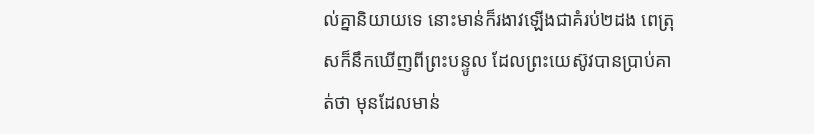ល់គ្នានិយាយទេ នោះមាន់ក៏រងាវឡើងជាគំរប់២ដង ពេត្រុសក៏នឹកឃើញពីព្រះបន្ទូល ដែលព្រះយេស៊ូវបានប្រាប់គាត់ថា មុនដែលមាន់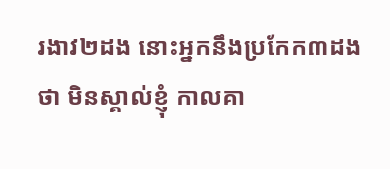រងាវ២ដង នោះអ្នកនឹងប្រកែក៣ដងថា មិនស្គាល់ខ្ញុំ កាលគា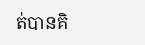ត់បានគិ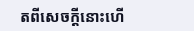តពីសេចក្ដីនោះហើ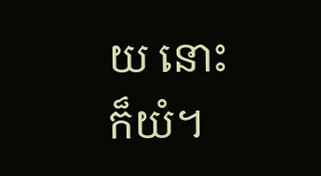យ នោះក៏យំ។